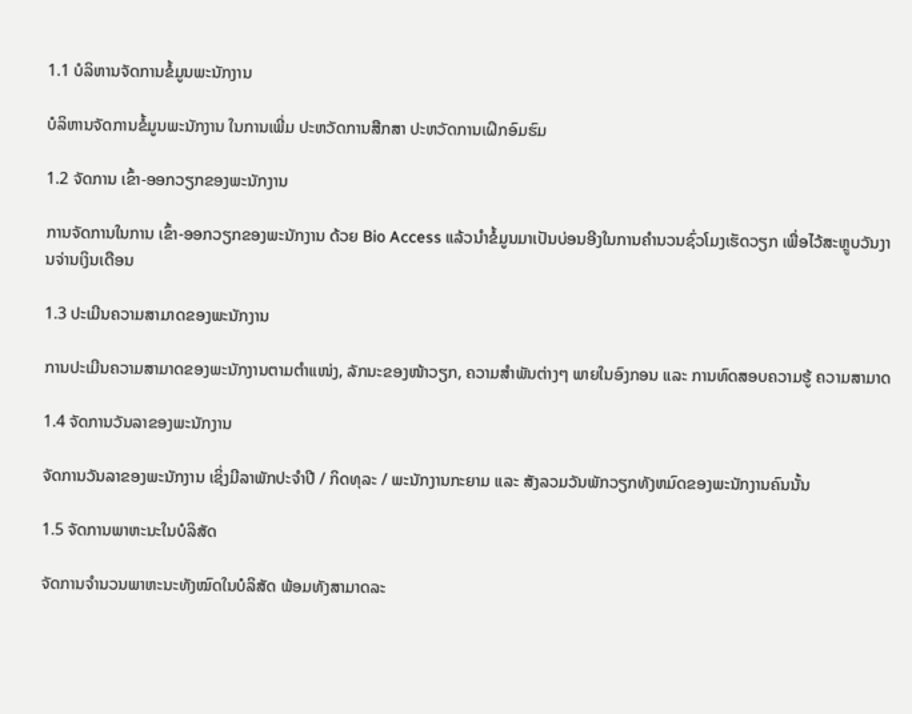1.1 ບໍລິຫານຈັດການຂໍ້ມູນພະນັກງານ

ບໍລິຫານຈັດການຂໍ້ມູນພະນັກງານ ໃນການເພີ່ມ ປະຫວັດການສືກສາ ປະຫວັດການເຝິກອົມຮົມ

1.2 ຈັດການ ເຂົ້າ-ອອກວຽກຂອງພະນັກງານ

ການຈັດການໃນການ ເຂົ້າ-ອອກວຽກຂອງພະນັກງານ ດ້ວຍ Bio Access ແລ້ວນຳຂໍ້ມູນມາເປັນບ່ອນອີງໃນການຄຳນວນຊົ່ວໂມງເຮັດວຽກ ເພື່ອໄວ້ສະຫຼູບວັນງານຈ່ານເງິນເດືອນ

1.3 ປະເມີນຄວາມສາມາດຂອງພະນັກງານ

ການປະເມີນຄວາມສາມາດຂອງພະນັກງານຕາມຕຳແໜ່ງ, ລັກນະຂອງໜ້າວຽກ, ຄວາມສຳພັນຕ່າງໆ ພາຍໃນອົງກອນ ແລະ ການທົດສອບຄວາມຮູ້ ຄວາມສາມາດ

1.4 ຈັດການວັນລາຂອງພະນັກງານ

ຈັດການວັນລາຂອງພະນັກງານ ເຊິ່ງມີລາພັກປະຈຳປີ / ກິດທຸລະ / ພະນັກງານກະຍາມ ແລະ ສັງລວມວັນພັກວຽກທັງຫມົດຂອງພະນັກງານຄົນນັ້ນ

1.5 ຈັດການພາຫະນະໃນບໍລິສັດ

ຈັດການຈຳນວນພາຫະນະທັງໝົດໃນບໍລິສັດ ພ້ອມທັງສາມາດລະ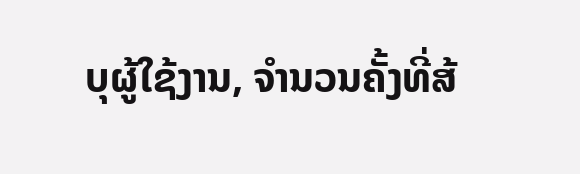ບຸຜູ້ໃຊ້ງານ, ຈຳນວນຄັ້ງທີ່ສ້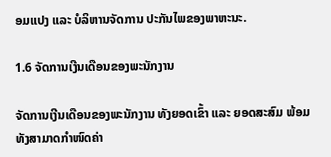ອມແປງ ແລະ ບໍລິຫານຈັດການ ປະກັນໄພຂອງພາຫະນະ.

1.6 ຈັດການເງີນເດືອນຂອງພະນັກງານ

ຈັດການເງີນເດືອນຂອງພະນັກງານ ທັງຍອດເຂົ້າ ແລະ ຍອດສະສົມ ພ້ອມທັງສາມາດກຳໜົດຄ່າ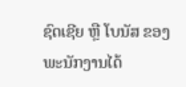ຊົດເຊີຍ ຫຼື ໂບນັສ ຂອງພະນັກງານໄດ້